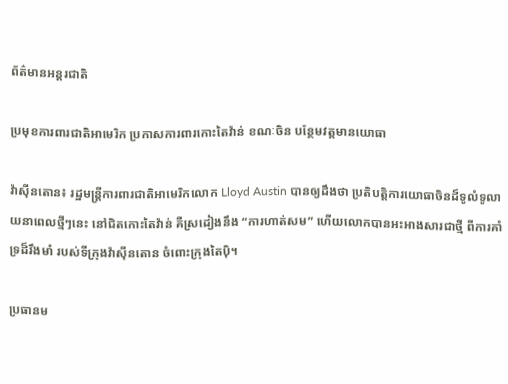ព័ត៌មានអន្តរជាតិ

ប្រមុខការពារជាតិអាមេរិក ប្រកាសការពារកោះតៃវ៉ាន់ ខណៈចិន បន្ថែមវត្ដមានយោធា

វ៉ាស៊ីនតោន៖ រដ្ឋមន្ត្រីការពារជាតិអាមេរិកលោក Lloyd Austin បានឲ្យដឹងថា ប្រតិបត្តិការយោធាចិនដ៏ទូលំទូលាយនាពេលថ្មីៗនេះ នៅជិតកោះតៃវ៉ាន់ គឺស្រដៀងនឹង “ការហាត់សម” ហើយលោកបានអះអាងសារជាថ្មី ពីការគាំទ្រដ៏រឹងមាំ របស់ទីក្រុងវ៉ាស៊ីនតោន ចំពោះក្រុងតៃប៉ិ។

ប្រធានម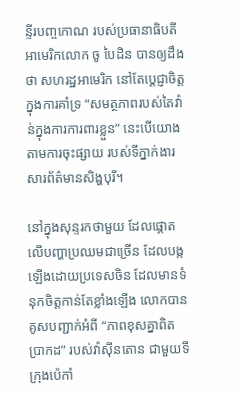ន្ទីរបញ្ចកោណ របស់ប្រធានាធិបតីអាមេរិកលោក ចូ បៃដិន បានឲ្យដឹងថា សហរដ្ឋអាមេរិក នៅតែប្តេជ្ញាចិត្តក្នុងការគាំទ្រ “សមត្ថភាពរបស់តៃវ៉ាន់ក្នុងការការពារខ្លួន” នេះបើយោងតាមការចុះផ្សាយ របស់ទីភ្នាក់ងារសារព័ត៌មានសិង្ហបុរី។

នៅក្នុងសុន្ទរកថាមួយ ដែលផ្តោតលើបញ្ហាប្រឈមជាច្រើន ដែលបង្កឡើងដោយប្រទេសចិន ដែលមានទំនុកចិត្តកាន់តែខ្លាំងឡើង លោកបានគូសបញ្ជាក់អំពី “ភាពខុសគ្នាពិតប្រាកដ” របស់វ៉ាស៊ីនតោន ជាមួយទីក្រុងប៉េកាំ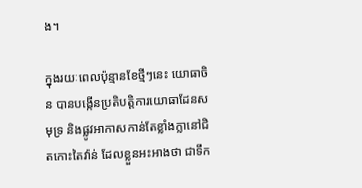ង។

ក្នុងរយៈពេលប៉ុន្មានខែថ្មីៗនេះ យោធាចិន បានបង្កើនប្រតិបត្តិការយោធាដែនសមុទ្រ និងផ្លូវអាកាសកាន់តែខ្លាំងក្លានៅជិតកោះតៃវ៉ាន់ ដែលខ្លួនអះអាងថា ជាទឹក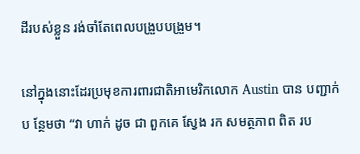ដីរបស់ខ្លួន រង់ចាំតែពេលបង្រួបបង្រួម។

នៅក្នុងនោះដែរប្រមុខការពារជាតិអាមេរិកលោក Austin បាន បញ្ជាក់ប ន្ថែមថា “វា ហាក់ ដូច ជា ពួកគេ ស្វែង រក សមត្ថភាព ពិត រប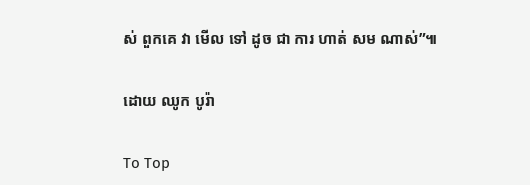ស់ ពួកគេ វា មើល ទៅ ដូច ជា ការ ហាត់ សម ណាស់”៕

ដោយ ឈូក បូរ៉ា

To Top